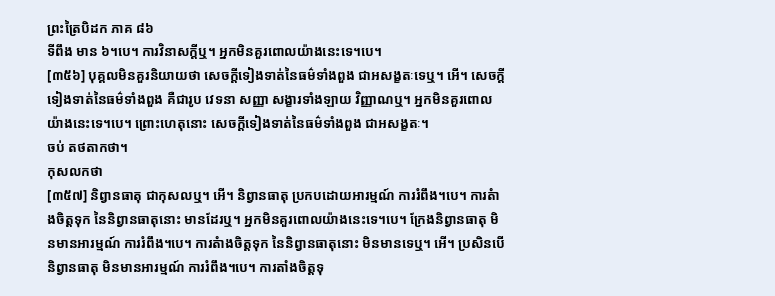ព្រះត្រៃបិដក ភាគ ៨៦
ទីពឹង មាន ៦។បេ។ ការវិនាសក្តីឬ។ អ្នកមិនគួរពោលយ៉ាងនេះទេ។បេ។
[៣៥៦] បុគ្គលមិនគួរនិយាយថា សេចក្តីទៀងទាត់នៃធម៌ទាំងពួង ជាអសង្ខតៈទេឬ។ អើ។ សេចក្តីទៀងទាត់នៃធម៌ទាំងពួង គឺជារូប វេទនា សញ្ញា សង្ខារទាំងឡាយ វិញ្ញាណឬ។ អ្នកមិនគួរពោលយ៉ាងនេះទេ។បេ។ ព្រោះហេតុនោះ សេចក្តីទៀងទាត់នៃធម៌ទាំងពួង ជាអសង្ខតៈ។
ចប់ តថតាកថា។
កុសលកថា
[៣៥៧] និព្វានធាតុ ជាកុសលឬ។ អើ។ និព្វានធាតុ ប្រកបដោយអារម្មណ៍ ការរំពឹង។បេ។ ការតំាងចិត្តទុក នៃនិព្វានធាតុនោះ មានដែរឬ។ អ្នកមិនគួរពោលយ៉ាងនេះទេ។បេ។ ក្រែងនិព្វានធាតុ មិនមានអារម្មណ៍ ការរំពឹង។បេ។ ការតំាងចិត្តទុក នៃនិព្វានធាតុនោះ មិនមានទេឬ។ អើ។ ប្រសិនបើ និព្វានធាតុ មិនមានអារម្មណ៍ ការរំពឹង។បេ។ ការតាំងចិត្តទុ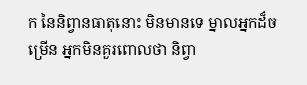ក នៃនិព្វានធាតុនោះ មិនមានទេ ម្នាលអ្នកដ៏ចម្រើន អ្នកមិនគួរពោលថា និព្វា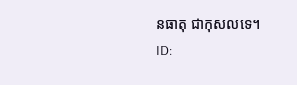នធាតុ ជាកុសលទេ។
ID: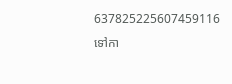637825225607459116
ទៅកា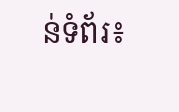ន់ទំព័រ៖